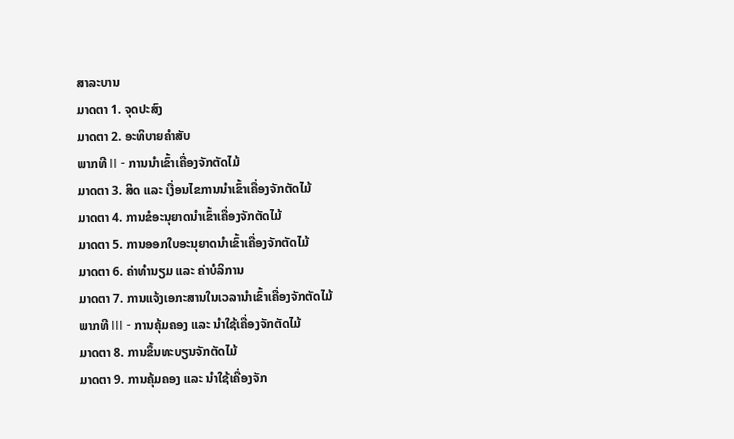ສາລະບານ
ມາດຕາ 1. ຈຸດປະສົງ
ມາດຕາ 2. ອະທິບາຍຄຳສັບ
ພາກທີ II - ການນຳເຂົ້າເຄື່ອງຈັກຕັດໄມ້
ມາດຕາ 3. ສິດ ແລະ ເງື່ອນໄຂການນຳເຂົ້າເຄື່ອງຈັກຕັດໄມ້
ມາດຕາ 4. ການຂໍອະນຸຍາດນຳເຂົ້າເຄື່ອງຈັກຕັດໄມ້
ມາດຕາ 5. ການອອກໃບອະນຸຍາດນຳເຂົ້າເຄື່ອງຈັກຕັດໄມ້
ມາດຕາ 6. ຄ່າທຳນຽມ ແລະ ຄ່າບໍລິການ
ມາດຕາ 7. ການແຈ້ງເອກະສານໃນເວລານຳເຂົ້າເຄື່ອງຈັກຕັດໄມ້
ພາກທີ III - ການຄຸ້ມຄອງ ແລະ ນໍາໃຊ້ເຄື່ອງຈັກຕັດໄມ້
ມາດຕາ 8. ການຂຶ້ນທະບຽນຈັກຕັດໄມ້
ມາດຕາ 9. ການຄຸ້ມຄອງ ແລະ ນໍາໃຊ້ເຄື່ອງຈັກ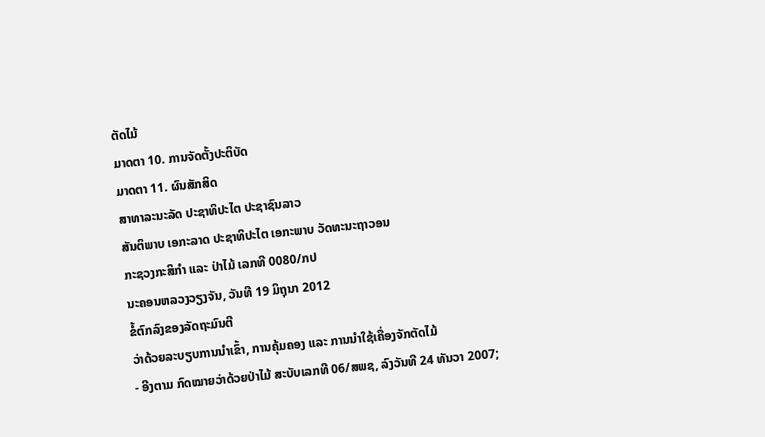ຕັດໄມ້
ມາດຕາ 10. ການຈັດຕັ້ງປະຕິບັດ
ມາດຕາ 11. ຜົນສັກສິດ
ສາທາລະນະລັດ ປະຊາທິປະໄຕ ປະຊາຊົນລາວ
ສັນຕິພາບ ເອກະລາດ ປະຊາທິປະໄຕ ເອກະພາບ ວັດທະນະຖາວອນ
ກະຊວງກະສິກໍາ ແລະ ປ່າໄມ້ ເລກທີ 0080/ກປ
ນະຄອນຫລວງວຽງຈັນ, ວັນທີ 19 ມິຖຸນາ 2012
ຂໍ້ຕົກລົງຂອງລັດຖະມົນຕີ
ວ່າດ້ວຍລະບຽບການນຳເຂົ້າ, ການຄຸ້ມຄອງ ແລະ ການນໍາໃຊ້ເຄື່ອງຈັກຕັດໄມ້
- ອີງຕາມ ກົດໝາຍວ່າດ້ວຍປ່າໄມ້ ສະບັບເລກທີ 06/ສພຊ, ລົງວັນທີ 24 ທັນວາ 2007;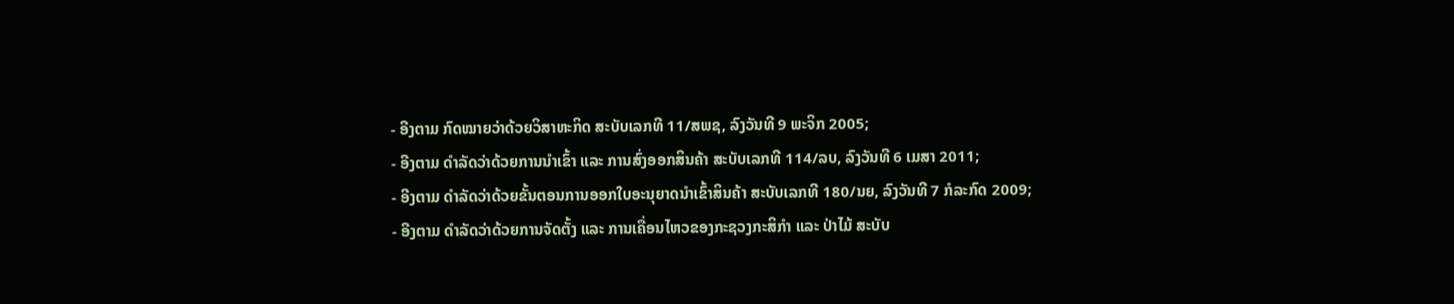- ອີງຕາມ ກົດໝາຍວ່າດ້ວຍວິສາຫະກິດ ສະບັບເລກທີ 11/ສພຊ, ລົງວັນທີ 9 ພະຈິກ 2005;
- ອີງຕາມ ດຳລັດວ່າດ້ວຍການນຳເຂົ້າ ແລະ ການສົ່ງອອກສິນຄ້າ ສະບັບເລກທີ 114/ລບ, ລົງວັນທີ 6 ເມສາ 2011;
- ອີງຕາມ ດຳລັດວ່າດ້ວຍຂັ້ນຕອນການອອກໃບອະນຸຍາດນຳເຂົ້າສິນຄ້າ ສະບັບເລກທີ 180/ນຍ, ລົງວັນທີ 7 ກໍລະກົດ 2009;
- ອີງຕາມ ດໍາລັດວ່າດ້ວຍການຈັດຕັ້ງ ແລະ ການເຄື່ອນໄຫວຂອງກະຊວງກະສິກໍາ ແລະ ປ່າໄມ້ ສະບັບ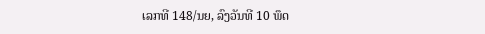ເລກທີ 148/ນຍ, ລົງວັນທີ 10 ພຶດ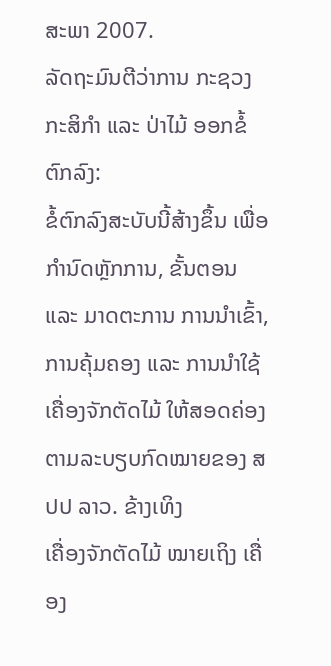ສະພາ 2007.
ລັດຖະມົນຕີວ່າການ ກະຊວງກະສິກໍາ ແລະ ປ່າໄມ້ ອອກຂໍ້ຕົກລົງ:
ຂໍ້ຕົກລົງສະບັບນີ້ສ້າງຂຶ້ນ ເພື່ອກຳນົດຫຼັກການ, ຂັ້ນຕອນ ແລະ ມາດຕະການ ການນຳເຂົ້າ, ການຄຸ້ມຄອງ ແລະ ການນໍາໃຊ້ເຄື່ອງຈັກຕັດໄມ້ ໃຫ້ສອດຄ່ອງຕາມລະບຽບກົດໝາຍຂອງ ສປປ ລາວ. ຂ້າງເທິງ
ເຄື່ອງຈັກຕັດໄມ້ ໝາຍເຖິງ ເຄື່ອງ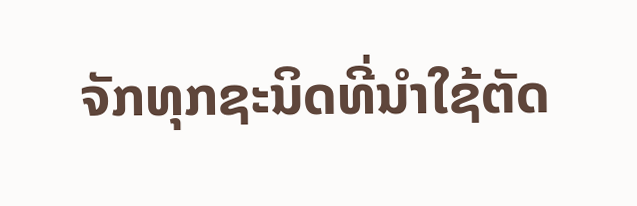ຈັກທຸກຊະນິດທີ່ນໍາໃຊ້ຕັດ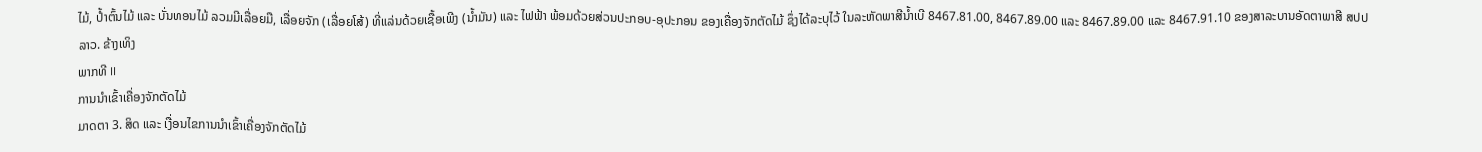ໄມ້, ປໍ້າຕົ້ນໄມ້ ແລະ ບັ່ນທອນໄມ້ ລວມມີເລື່ອຍມື, ເລື່ອຍຈັກ (ເລື່ອຍໂສ້) ທີ່ແລ່ນດ້ວຍເຊື້ອເພີງ (ນໍ້າມັນ) ແລະ ໄຟຟ້າ ພ້ອມດ້ວຍສ່ວນປະກອບ-ອຸປະກອນ ຂອງເຄື່ອງຈັກຕັດໄມ້ ຊຶ່ງໄດ້ລະບຸໄວ້ ໃນລະຫັດພາສີນໍ້າເບີ 8467.81.00, 8467.89.00 ແລະ 8467.89.00 ແລະ 8467.91.10 ຂອງສາລະບານອັດຕາພາສີ ສປປ ລາວ. ຂ້າງເທິງ
ພາກທີ II
ການນໍາເຂົ້າເຄື່ອງຈັກຕັດໄມ້
ມາດຕາ 3. ສິດ ແລະ ເງື່ອນໄຂການນຳເຂົ້າເຄື່ອງຈັກຕັດໄມ້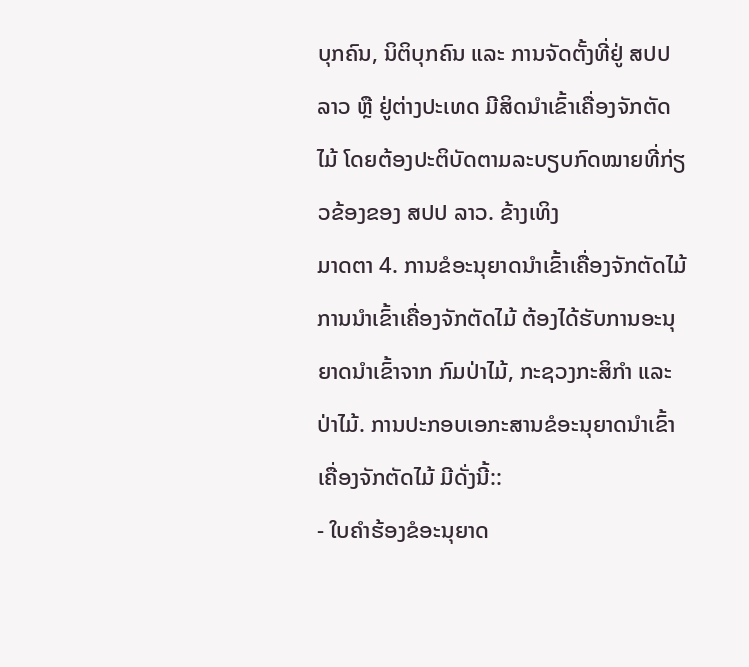ບຸກຄົນ, ນິຕິບຸກຄົນ ແລະ ການຈັດຕັ້ງທີ່ຢູ່ ສປປ ລາວ ຫຼື ຢູ່ຕ່າງປະເທດ ມີສິດນຳເຂົ້າເຄື່ອງຈັກຕັດໄມ້ ໂດຍຕ້ອງປະຕິບັດຕາມລະບຽບກົດໝາຍທີ່ກ່ຽວຂ້ອງຂອງ ສປປ ລາວ. ຂ້າງເທິງ
ມາດຕາ 4. ການຂໍອະນຸຍາດນຳເຂົ້າເຄື່ອງຈັກຕັດໄມ້
ການນຳເຂົ້າເຄື່ອງຈັກຕັດໄມ້ ຕ້ອງໄດ້ຮັບການອະນຸຍາດນຳເຂົ້າຈາກ ກົມປ່າໄມ້, ກະຊວງກະສິກໍາ ແລະ ປ່າໄມ້. ການປະກອບເອກະສານຂໍອະນຸຍາດນໍາເຂົ້າ ເຄື່ອງຈັກຕັດໄມ້ ມີດັ່ງນີ້::
- ໃບຄຳຮ້ອງຂໍອະນຸຍາດ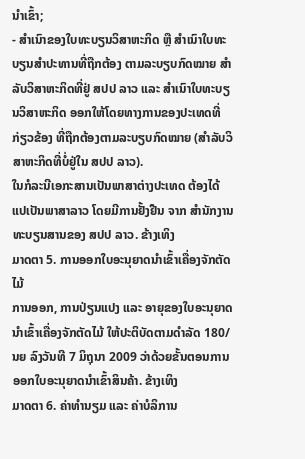ນຳເຂົ້າ;
- ສຳເນົາຂອງໃບທະບຽນວິສາຫະກິດ ຫຼື ສໍາເນົາໃບທະບຽນສຳປະທານທີ່ຖືກຕ້ອງ ຕາມລະບຽບກົດໝາຍ ສຳລັບວິສາຫະກິດທີ່ຢູ່ ສປປ ລາວ ແລະ ສໍາເນົາໃບທະບຽນວິສາຫະກິດ ອອກໃຫ້ໂດຍທາງການຂອງປະເທດທີ່ກ່ຽວຂ້ອງ ທີ່ຖືກຕ້ອງຕາມລະບຽບກົດໝາຍ (ສຳລັບວິສາຫະກິດທີ່ບໍ່ຢູ່ໃນ ສປປ ລາວ).
ໃນກໍລະນີເອກະສານເປັນພາສາຕ່າງປະເທດ ຕ້ອງໄດ້ແປເປັນພາສາລາວ ໂດຍມີການຢັ້ງຢືນ ຈາກ ສຳນັກງານທະບຽນສານຂອງ ສປປ ລາວ. ຂ້າງເທິງ
ມາດຕາ 5. ການອອກໃບອະນຸຍາດນຳເຂົ້າເຄື່ອງຈັກຕັດໄມ້
ການອອກ, ການປ່ຽນແປງ ແລະ ອາຍຸຂອງໃບອະນຸຍາດນຳເຂົ້າເຄື່ອງຈັກຕັດໄມ້ ໃຫ້ປະຕິບັດຕາມດຳລັດ 180/ນຍ ລົງວັນທີ 7 ມິຖຸນາ 2009 ວ່າດ້ວຍຂັ້ນຕອນການອອກໃບອະນຸຍາດນໍາເຂົ້າສິນຄ້າ. ຂ້າງເທິງ
ມາດຕາ 6. ຄ່າທຳນຽມ ແລະ ຄ່າບໍລິການ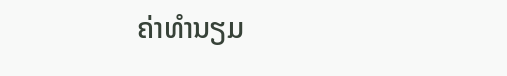ຄ່າທຳນຽມ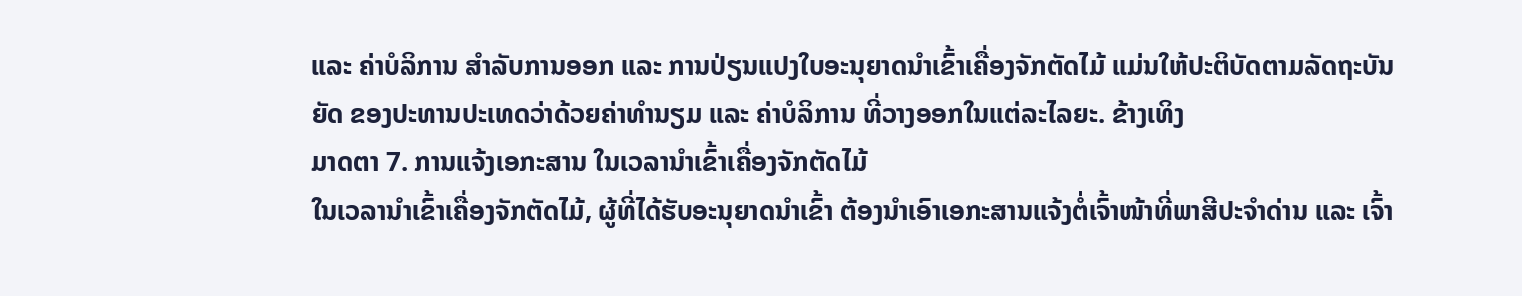ແລະ ຄ່າບໍລິການ ສຳລັບການອອກ ແລະ ການປ່ຽນແປງໃບອະນຸຍາດນຳເຂົ້າເຄື່ອງຈັກຕັດໄມ້ ແມ່ນໃຫ້ປະຕິບັດຕາມລັດຖະບັນຍັດ ຂອງປະທານປະເທດວ່າດ້ວຍຄ່າທຳນຽມ ແລະ ຄ່າບໍລິການ ທີ່ວາງອອກໃນແຕ່ລະໄລຍະ. ຂ້າງເທິງ
ມາດຕາ 7. ການແຈ້ງເອກະສານ ໃນເວລານຳເຂົ້າເຄື່ອງຈັກຕັດໄມ້
ໃນເວລານຳເຂົ້າເຄື່ອງຈັກຕັດໄມ້, ຜູ້ທີ່ໄດ້ຮັບອະນຸຍາດນຳເຂົ້າ ຕ້ອງນໍາເອົາເອກະສານແຈ້ງຕໍ່ເຈົ້າໜ້າທີ່ພາສີປະຈໍາດ່ານ ແລະ ເຈົ້າ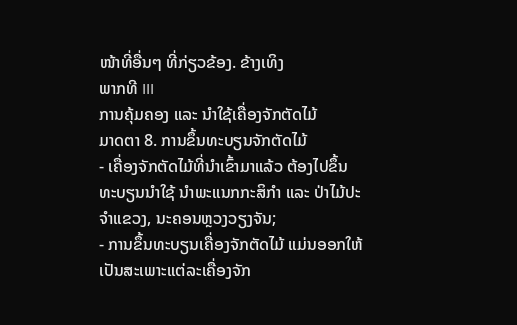ໜ້າທີ່ອື່ນໆ ທີ່ກ່ຽວຂ້ອງ. ຂ້າງເທິງ
ພາກທີ III
ການຄຸ້ມຄອງ ແລະ ນໍາໃຊ້ເຄື່ອງຈັກຕັດໄມ້
ມາດຕາ 8. ການຂຶ້ນທະບຽນຈັກຕັດໄມ້
- ເຄື່ອງຈັກຕັດໄມ້ທີ່ນໍາເຂົ້າມາແລ້ວ ຕ້ອງໄປຂຶ້ນທະບຽນນໍາໃຊ້ ນໍາພະແນກກະສິກໍາ ແລະ ປ່າໄມ້ປະຈໍາແຂວງ, ນະຄອນຫຼວງວຽງຈັນ;
- ການຂຶ້ນທະບຽນເຄື່ອງຈັກຕັດໄມ້ ແມ່ນອອກໃຫ້ເປັນສະເພາະແຕ່ລະເຄື່ອງຈັກ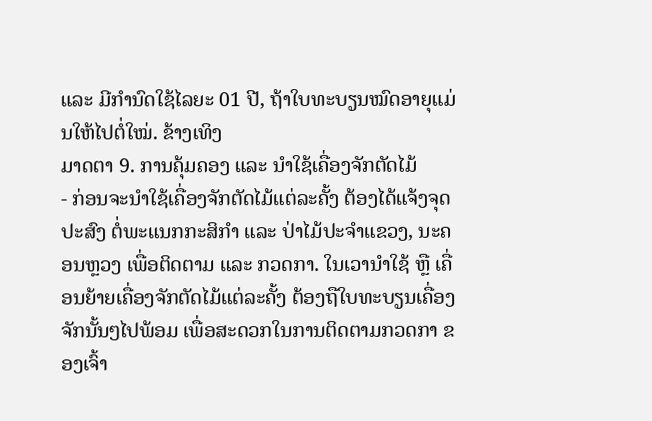ແລະ ມີກໍານົດໃຊ້ໄລຍະ 01 ປີ, ຖ້າໃບທະບຽນໝົດອາຍຸແມ່ນໃຫ້ໄປຕໍ່ໃໝ່. ຂ້າງເທິງ
ມາດຕາ 9. ການຄຸ້ມຄອງ ແລະ ນໍາໃຊ້ເຄື່ອງຈັກຕັດໄມ້
- ກ່ອນຈະນໍາໃຊ້ເຄື່ອງຈັກຕັດໄມ້ແຕ່ລະຄັ້ງ ຕ້ອງໄດ້ແຈ້ງຈຸດປະສົງ ຕໍ່ພະແນກກະສິກໍາ ແລະ ປ່າໄມ້ປະຈໍາແຂວງ, ນະຄອນຫຼວງ ເພື່ອຕິດຕາມ ແລະ ກວດກາ. ໃນເວານໍາໃຊ້ ຫຼື ເຄື່ອນຍ້າຍເຄື່ອງຈັກຕັດໄມ້ແຕ່ລະຄັ້ງ ຕ້ອງຖືໃບທະບຽນເຄື່ອງຈັກນັ້ນໆໄປພ້ອມ ເພື່ອສະດວກໃນການຕິດຕາມກວດກາ ຂອງເຈົ້າ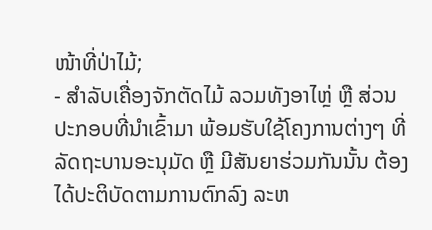ໜ້າທີ່ປ່າໄມ້;
- ສໍາລັບເຄື່ອງຈັກຕັດໄມ້ ລວມທັງອາໄຫຼ່ ຫຼື ສ່ວນປະກອບທີ່ນໍາເຂົ້າມາ ພ້ອມຮັບໃຊ້ໂຄງການຕ່າງໆ ທີ່ລັດຖະບານອະນຸມັດ ຫຼື ມີສັນຍາຮ່ວມກັນນັ້ນ ຕ້ອງໄດ້ປະຕິບັດຕາມການຕົກລົງ ລະຫ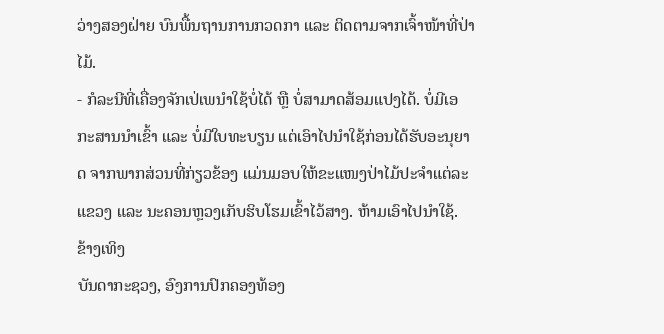ວ່າງສອງຝ່າຍ ບົນພື້ນຖານການກວດກາ ແລະ ຕິດຕາມຈາກເຈົ້າໜ້າທີ່ປ່າໄມ້.
- ກໍລະນີທີ່ເຄື່ອງຈັກເປ່ເພນໍາໃຊ້ບໍ່ໄດ້ ຫຼື ບໍ່ສາມາດສ້ອມແປງໄດ້. ບໍ່ມີເອກະສານນໍາເຂົ້າ ແລະ ບໍ່ມີໃບທະບຽນ ແຕ່ເອົາໄປນໍາໃຊ້ກ່ອນໄດ້ຮັບອະນຸຍາດ ຈາກພາກສ່ວນທີ່ກ່ຽວຂ້ອງ ແມ່ນມອບໃຫ້ຂະແໜງປ່າໄມ້ປະຈໍາແຕ່ລະແຂວງ ແລະ ນະຄອນຫຼວງເກັບຮິບໂຮມເຂົ້າໄວ້ສາງ. ຫ້າມເອົາໄປນໍາໃຊ້. ຂ້າງເທິງ
ບັນດາກະຊວງ, ອົງການປົກຄອງທ້ອງ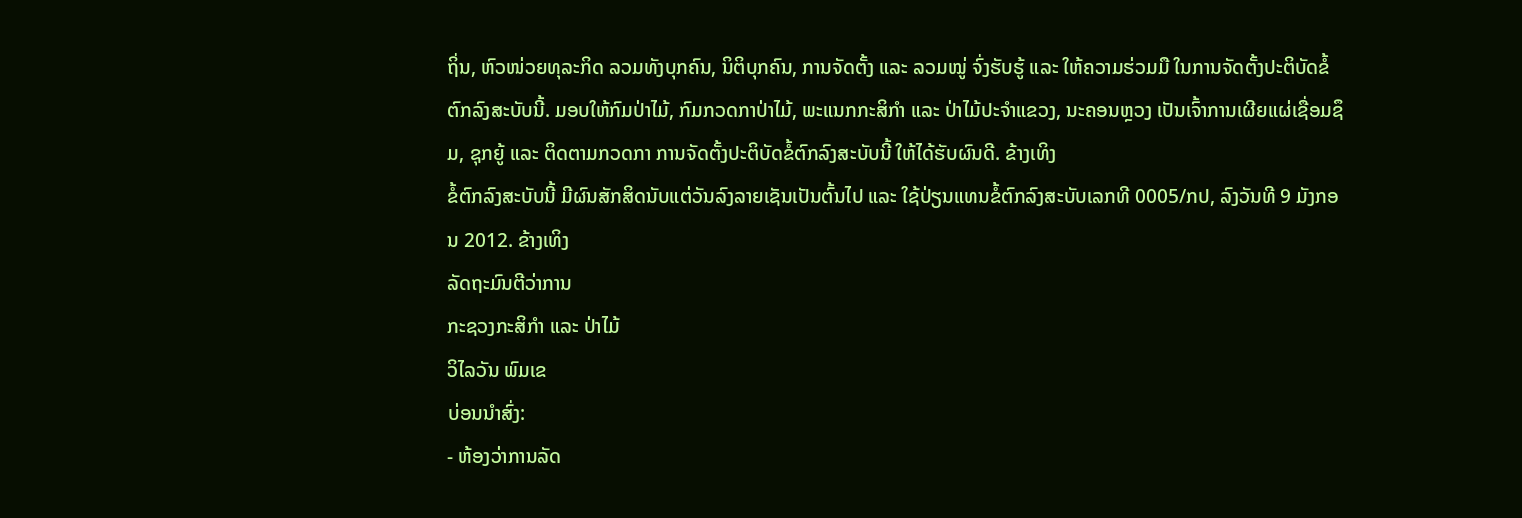ຖິ່ນ, ຫົວໜ່ວຍທຸລະກິດ ລວມທັງບຸກຄົນ, ນິຕິບຸກຄົນ, ການຈັດຕັ້ງ ແລະ ລວມໝູ່ ຈົ່ງຮັບຮູ້ ແລະ ໃຫ້ຄວາມຮ່ວມມື ໃນການຈັດຕັ້ງປະຕິບັດຂໍ້ຕົກລົງສະບັບນີ້. ມອບໃຫ້ກົມປ່າໄມ້, ກົມກວດກາປ່າໄມ້, ພະແນກກະສິກໍາ ແລະ ປ່າໄມ້ປະຈໍາແຂວງ, ນະຄອນຫຼວງ ເປັນເຈົ້າການເຜີຍແຜ່ເຊື່ອມຊຶມ, ຊຸກຍູ້ ແລະ ຕິດຕາມກວດກາ ການຈັດຕັ້ງປະຕິບັດຂໍ້ຕົກລົງສະບັບນີ້ ໃຫ້ໄດ້ຮັບຜົນດີ. ຂ້າງເທິງ
ຂໍ້ຕົກລົງສະບັບນີ້ ມີຜົນສັກສິດນັບແຕ່ວັນລົງລາຍເຊັນເປັນຕົ້ນໄປ ແລະ ໃຊ້ປ່ຽນແທນຂໍ້ຕົກລົງສະບັບເລກທີ 0005/ກປ, ລົງວັນທີ 9 ມັງກອນ 2012. ຂ້າງເທິງ
ລັດຖະມົນຕີວ່າການ
ກະຊວງກະສິກໍາ ແລະ ປ່າໄມ້
ວິໄລວັນ ພົມເຂ
ບ່ອນນໍາສົ່ງ:
- ຫ້ອງວ່າການລັດ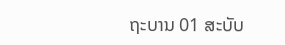ຖະບານ 01 ສະບັບ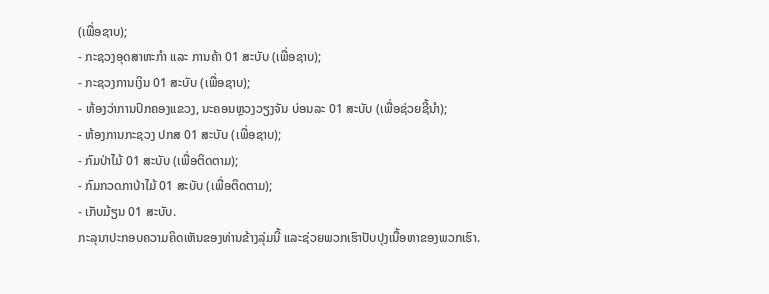(ເພື່ອຊາບ);
- ກະຊວງອຸດສາຫະກໍາ ແລະ ການຄ້າ 01 ສະບັບ (ເພື່ອຊາບ);
- ກະຊວງການເງິນ 01 ສະບັບ (ເພື່ອຊາບ);
- ຫ້ອງວ່າການປົກຄອງແຂວງ, ນະຄອນຫຼວງວຽງຈັນ ບ່ອນລະ 01 ສະບັບ (ເພື່ອຊ່ວຍຊີ້ນໍາ);
- ຫ້ອງການກະຊວງ ປກສ 01 ສະບັບ (ເພື່ອຊາບ);
- ກົມປ່າໄມ້ 01 ສະບັບ (ເພື່ອຕິດຕາມ);
- ກົມກວດກາປ່າໄມ້ 01 ສະບັບ (ເພື່ອຕິດຕາມ);
- ເກັບມ້ຽນ 01 ສະບັບ.
ກະລຸນາປະກອບຄວາມຄິດເຫັນຂອງທ່ານຂ້າງລຸ່ມນີ້ ແລະຊ່ວຍພວກເຮົາປັບປຸງເນື້ອຫາຂອງພວກເຮົາ.